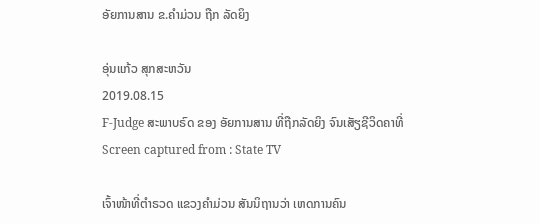ອັຍການສານ ຂ.ຄໍາມ່ວນ ຖືກ ລັດຍິງ

ອຸ່ນແກ້ວ ສຸກສະຫວັນ
2019.08.15
F-Judge ສະພາບຣົດ ຂອງ ອັຍການສານ ທີ່ຖືກລັດຍິງ ຈົນເສັຽຊີວິດຄາທີ່
Screen captured from : State TV

ເຈົ້າໜ້າທີ່ຕຳຣວດ ແຂວງຄຳມ່ວນ ສັນນິຖານວ່າ ເຫດການຄົນ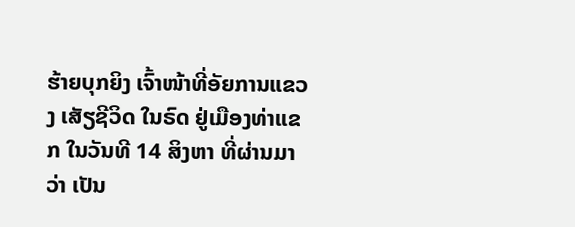ຮ້າຍບຸກຍິງ ເຈົ້າໜ້າທີ່ອັຍການແຂວງ ເສັຽຊີວິດ ໃນຣົດ ຢູ່ເມືອງທ່າແຂກ ໃນວັນທີ 14 ສິງຫາ ທີ່ຜ່ານມາ ວ່າ ເປັນ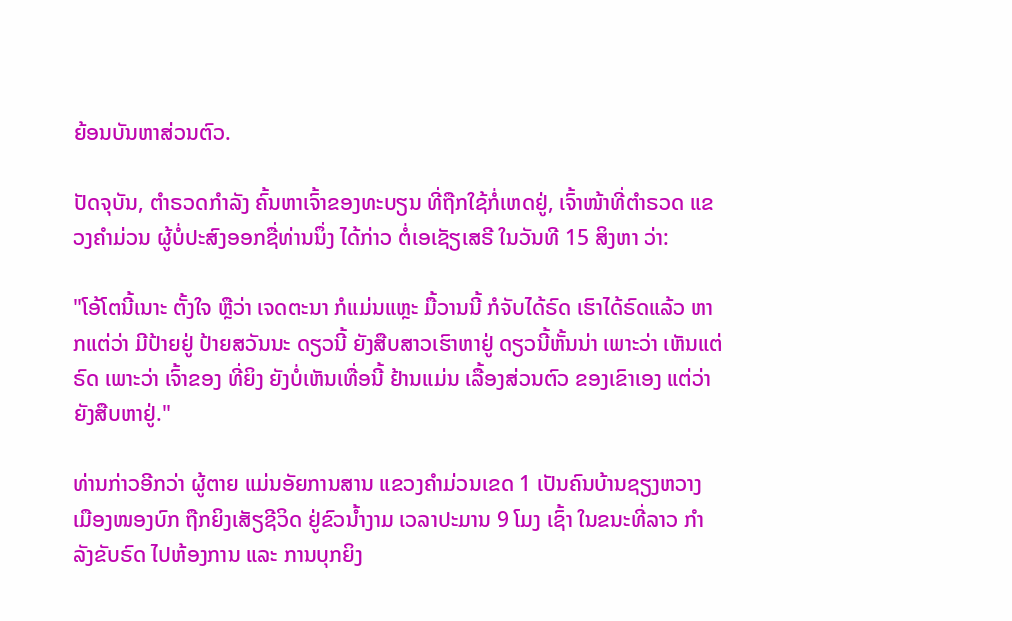ຍ້ອນບັນຫາສ່ວນຕົວ.

ປັດຈຸບັນ, ຕຳຣວດກຳລັງ ຄົ້ນຫາເຈົ້າຂອງທະບຽນ ທີ່ຖືກໃຊ້ກໍ່ເຫດຢູ່, ເຈົ້າໜ້າທີ່ຕຳຣວດ ແຂວງຄຳມ່ວນ ຜູ້ບໍ່ປະສົງອອກຊື່ທ່ານນຶ່ງ ໄດ້ກ່າວ ຕໍ່ເອເຊັຽເສຣີ ໃນວັນທີ 15 ສິງຫາ ວ່າ:

"ໂອ້ໂຕນີ້ເນາະ ຕັ້ງໃຈ ຫຼືວ່າ ເຈດຕະນາ ກໍແມ່ນແຫຼະ ມື້ວານນີ້ ກໍຈັບໄດ້ຣົດ ເຮົາໄດ້ຣົດແລ້ວ ຫາກແຕ່ວ່າ ມີປ້າຍຢູ່ ປ້າຍສວັນນະ ດຽວນີ້ ຍັງສືບສາວເຮົາຫາຢູ່ ດຽວນີ້ຫັ້ນນ່າ ເພາະວ່າ ເຫັນແຕ່ຣົດ ເພາະວ່າ ເຈົ້າຂອງ ທີ່ຍິງ ຍັງບໍ່ເຫັນເທື່ອນີ້ ຢ້ານແມ່ນ ເລື້ອງສ່ວນຕົວ ຂອງເຂົາເອງ ແຕ່ວ່າ ຍັງສືບຫາຢູ່."

ທ່ານກ່າວອີກວ່າ ຜູ້ຕາຍ ແມ່ນອັຍການສານ ແຂວງຄຳມ່ວນເຂດ 1 ເປັນຄົນບ້ານຊຽງຫວາງ ເມືອງໜອງບົກ ຖືກຍິງເສັຽຊີວິດ ຢູ່ຂົວນ້ຳງາມ ເວລາປະມານ 9 ໂມງ ເຊົ້າ ໃນຂນະທີ່ລາວ ກຳລັງຂັບຣົດ ໄປຫ້ອງການ ແລະ ການບຸກຍິງ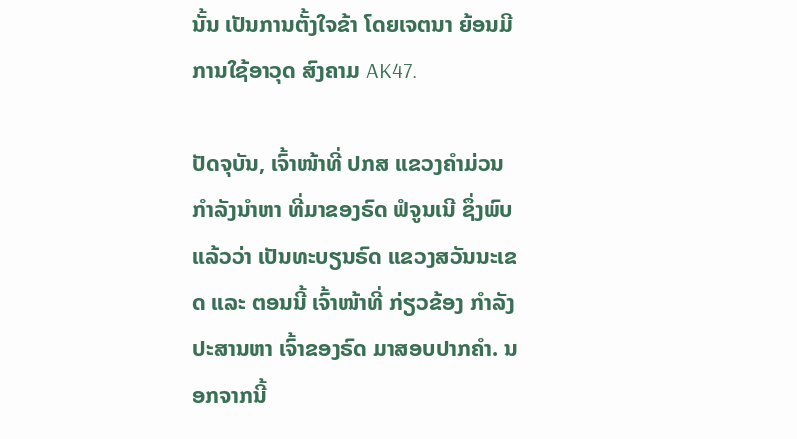ນັ້ນ ເປັນການຕັ້ງໃຈຂ້າ ໂດຍເຈຕນາ ຍ້ອນມີ ການໃຊ້ອາວຸດ ສົງຄາມ AK47.

ປັດຈຸບັນ, ເຈົ້າໜ້າທີ່ ປກສ ແຂວງຄຳມ່ວນ ກຳລັງນຳຫາ ທີ່ມາຂອງຣົດ ຟໍຈູນເນີ ຊຶ່ງພົບແລ້ວວ່າ ເປັນທະບຽນຣົດ ແຂວງສວັນນະເຂດ ແລະ ຕອນນີ້ ເຈົ້າໜ້າທີ່ ກ່ຽວຂ້ອງ ກຳລັງປະສານຫາ ເຈົ້າຂອງຣົດ ມາສອບປາກຄຳ. ນອກຈາກນີ້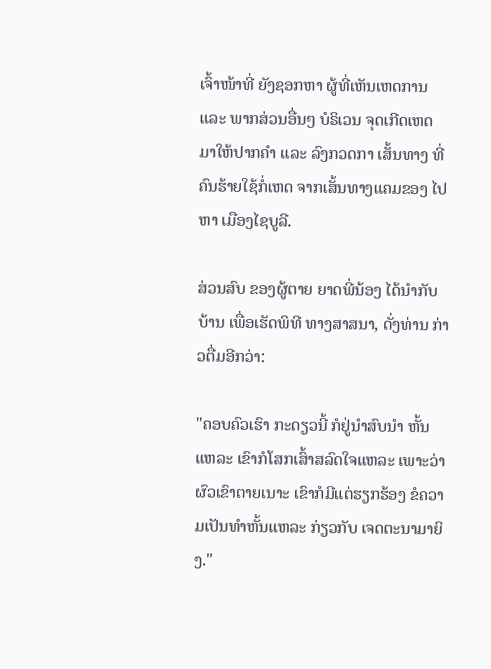ເຈົ້າໜ້າທີ່ ຍັງຊອກຫາ ຜູ້ທີ່ເຫັນເຫດການ ແລະ ພາກສ່ວນອື່ນໆ ບໍຣິເວນ ຈຸດເກີດເຫດ ມາໃຫ້ປາກຄຳ ແລະ ລົງກວດກາ ເສັ້ນທາງ ທີ່ຄົນຮ້າຍໃຊ້ກໍ່ເຫດ ຈາກເສັ້ນທາງແຄມຂອງ ໄປຫາ ເມືອງໄຊບູລີ.

ສ່ວນສົບ ຂອງຜູ້ຕາຍ ຍາດພີ່ນ້ອງ ໄດ້ນຳກັບບ້ານ ເພື່ອເຮັດພິທີ ທາງສາສນາ, ດັ່ງທ່ານ ກ່າວຕື່ມອີກວ່າ:

"ຄອບຄົວເຮົາ ກະດຽວນີ້ ກໍຢູ່ນຳສົບນຳ ຫັ້ນແຫລະ ເຂົາກໍໂສກເສົ້າສລົດໃຈແຫລະ ເພາະວ່າ ຜົວເຂົາຕາຍເນາະ ເຂົາກໍມີແຕ່ຮຽກຮ້ອງ ຂໍຄວາມເປັນທຳຫັ້ນແຫລະ ກ່ຽວກັບ ເຈດຕະນາມາຍິງ."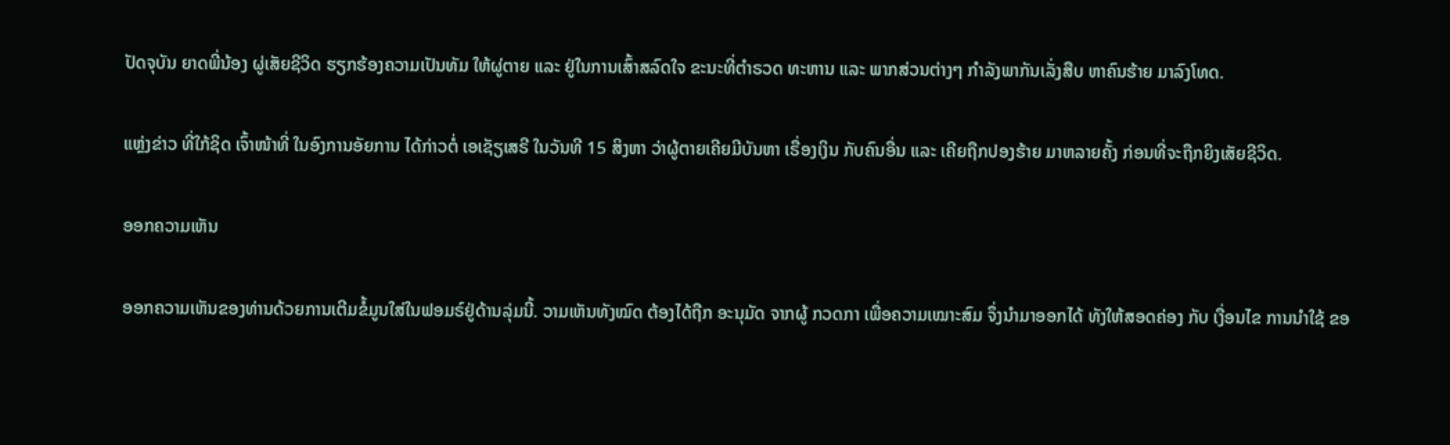ປັດຈຸບັນ ຍາດພີ່ນ້ອງ ຜູ່ເສັຍຊີວິດ ຮຽກຮ້ອງຄວາມເປັນທັມ ໃຫ້ຜູ່ຕາຍ ແລະ ຢູ່ໃນການເສົ້າສລົດໃຈ ຂະນະທີ່ຕຳຣວດ ທະຫານ ແລະ ພາກສ່ວນຕ່າງໆ ກຳລັງພາກັນເລັ່ງສືບ ຫາຄົນຮ້າຍ ມາລົງໂທດ.

ແຫຼ່ງຂ່າວ ທີ່ໃກ້ຊິດ ເຈົ້າໜ້າທີ່ ໃນອົງການອັຍການ ໄດ້ກ່າວຕໍ່ ເອເຊັຽເສຣີ ໃນວັນທີ 15 ສິງຫາ ວ່າຜູ້ຕາຍເຄີຍມີບັນຫາ ເຣື່ອງເງິນ ກັບຄົນອື່ນ ແລະ ເຄີຍຖືກປອງຮ້າຍ ມາຫລາຍຄັ້ງ ກ່ອນທີ່ຈະຖືກຍິງເສັຍຊີວິດ.

ອອກຄວາມເຫັນ

ອອກຄວາມເຫັນຂອງທ່ານດ້ວຍການເຕີມຂໍ້ມູນໃສ່ໃນຟອມຣ໌ຢູ່ດ້ານລຸ່ມນີ້. ວາມເຫັນທັງໝົດ ຕ້ອງໄດ້ຖືກ ອະນຸມັດ ຈາກຜູ້ ກວດກາ ເພື່ອຄວາມເໝາະສົມ ຈຶ່ງນໍາມາອອກໄດ້ ທັງໃຫ້ສອດຄ່ອງ ກັບ ເງື່ອນໄຂ ການນຳໃຊ້ ຂອ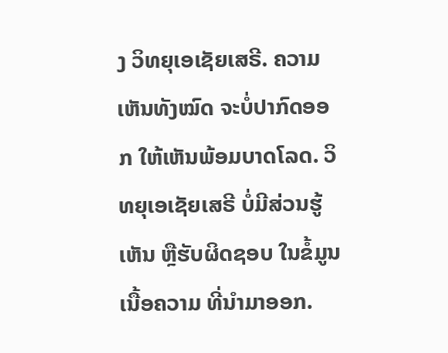ງ ວິທຍຸເອເຊັຍເສຣີ. ຄວາມເຫັນທັງໝົດ ຈະບໍ່ປາກົດອອກ ໃຫ້ເຫັນພ້ອມບາດໂລດ. ວິທຍຸເອເຊັຍເສຣີ ບໍ່ມີສ່ວນຮູ້ເຫັນ ຫຼືຮັບຜິດຊອບ ໃນຂໍ້ມູນເນື້ອຄວາມ ທີ່ນໍາມາອອກ.